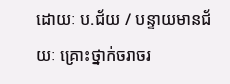ដោយៈ ប.ជ័យ / បន្ទាយមានជ័យៈ គ្រោះថ្នាក់ចរាចរ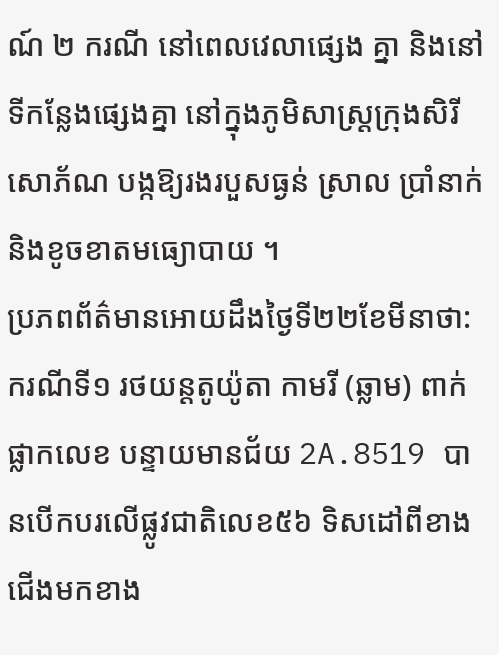ណ៍ ២ ករណី នៅពេលវេលាផ្សេង គ្នា និងនៅទីកន្លែងផ្សេងគ្នា នៅក្នុងភូមិសាស្ត្រក្រុងសិរីសោភ័ណ បង្កឱ្យរងរបួសធ្ងន់ ស្រាល ប្រាំនាក់ និងខូចខាតមធ្យោបាយ ។
ប្រភពព័ត៌មានអោយដឹងថ្ងៃទី២២ខែមីនាថា: ករណីទី១ រថយន្តតូយ៉ូតា កាមរី (ឆ្លាម) ពាក់ផ្លាកលេខ បន្ទាយមានជ័យ 2A.8519 បានបើកបរលើផ្លូវជាតិលេខ៥៦ ទិសដៅពីខាងជើងមកខាង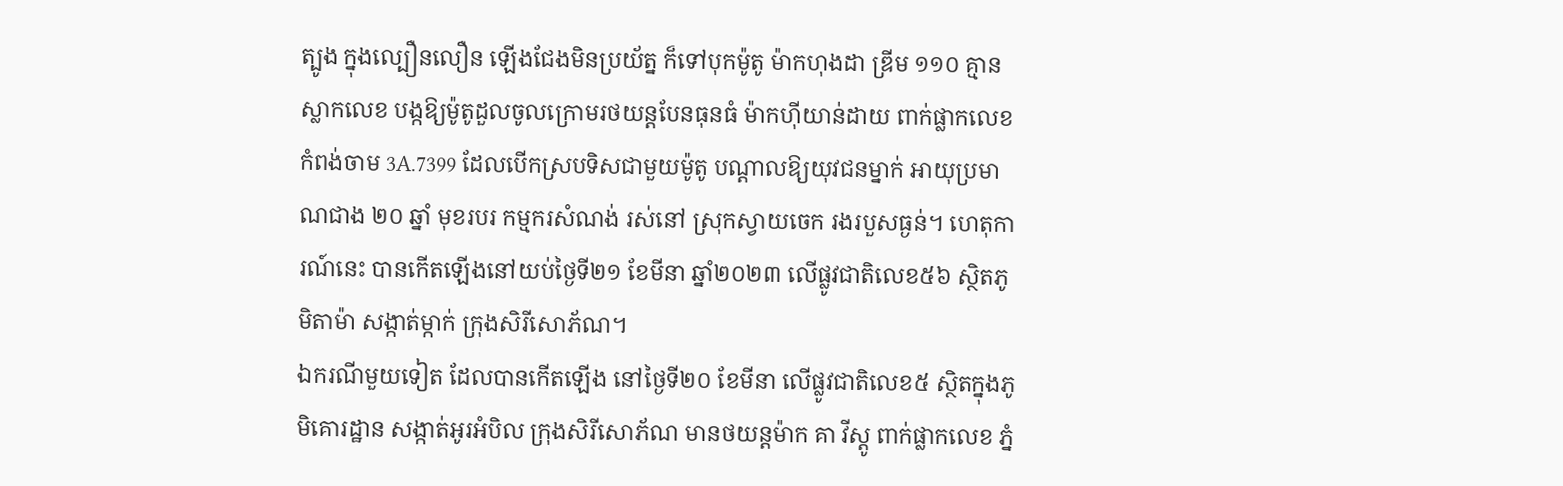ត្បូង ក្នុងល្បឿនលឿន ឡើងជែងមិនប្រយ័ត្ន ក៏ទៅបុកម៉ូតូ ម៉ាកហុងដា ឌ្រីម ១១០ គ្មានស្លាកលេខ បង្កឱ្យម៉ូតូដួលចូលក្រោមរថយន្តបែនធុនធំ ម៉ាកហ៊ីយាន់ដាយ ពាក់ផ្លាកលេខ កំពង់ចាម 3A.7399 ដែលបើកស្របទិសជាមួយម៉ូតូ បណ្តាលឱ្យយុវជនម្នាក់ អាយុប្រមាណជាង ២០ ឆ្នាំ មុខរបរ កម្មករសំណង់ រស់នៅ ស្រុកស្វាយចេក រងរបួសធ្ងន់។ ហេតុការណ៍នេះ បានកើតឡើងនៅយប់ថ្ងៃទី២១ ខែមីនា ឆ្នាំ២០២៣ លើផ្លូវជាតិលេខ៥៦ ស្ថិតភូមិតាម៉ា សង្កាត់ម្កាក់ ក្រុងសិរីសោភ័ណ។
ឯករណីមួយទៀត ដែលបានកើតឡើង នៅថ្ងៃទី២០ ខែមីនា លើផ្លូវជាតិលេខ៥ ស្ថិតក្នុងភូមិគោរដ្ឋាន សង្កាត់អូរអំបិល ក្រុងសិរីសោភ័ណ មានថយន្តម៉ាក គា វីស្តូ ពាក់ផ្លាកលេខ ភ្នំ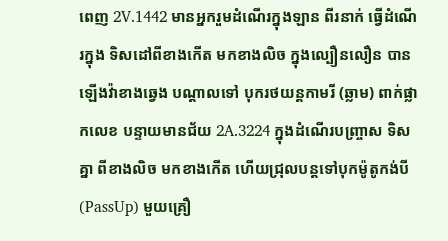ពេញ 2V.1442 មានអ្នករួមដំណើរក្នុងឡាន ពីរនាក់ ធ្វើដំណើរក្នុង ទិសដៅពីខាងកើត មកខាងលិច ក្នុងល្បឿនលឿន បានឡើងវ៉ាខាងឆ្វេង បណ្តាលទៅ បុករថយន្តកាមរី (ឆ្លាម) ពាក់ផ្លាកលេខ បន្ទាយមានជ័យ 2A.3224 ក្នុងដំណើរបញ្ច្រាស ទិសគ្នា ពីខាងលិច មកខាងកើត ហើយជ្រុលបន្តទៅបុកម៉ូតូកង់បី (PassUp) មួយគ្រឿ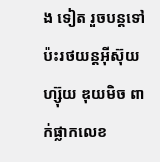ង ទៀត រួចបន្តទៅប៉ះរថយន្តអ៊ីស៊ុយហ្ស៊ុយ ឌុយមិច ពាក់ផ្លាកលេខ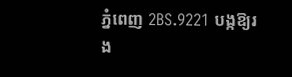ភ្នំពេញ 2BS.9221 បង្កឱ្យរង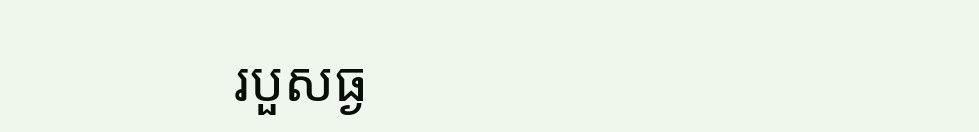របួសធ្ង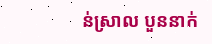ន់ស្រាល បួននាក់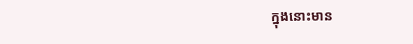ក្នុងនោះមាន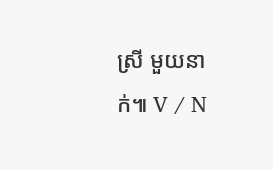ស្រី មួយនាក់៕ V / N